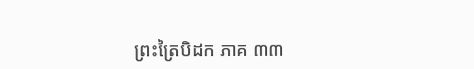ព្រះត្រៃបិដក ភាគ ៣៣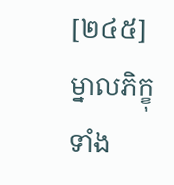[២៤៥] ម្នាលភិក្ខុទាំង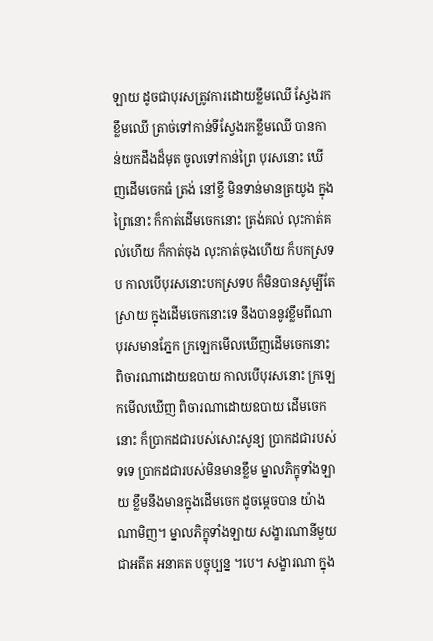ឡាយ ដូចជាបុរសត្រូវការដោយខ្លឹមឈើ ស្វែងរកខ្លឹមឈើ ត្រាច់ទៅកាន់ទីស្វែងរកខ្លឹមឈើ បានកាន់យកដឹងដ៏មុត ចូលទៅកាន់ព្រៃ បុរសនោះ ឃើញដើមចេកធំ ត្រង់ នៅខ្ចី មិនទាន់មានត្រយូង ក្នុងព្រៃនោះ ក៏កាត់ដើមចេកនោះ ត្រង់គល់ លុះកាត់គល់ហើយ ក៏កាត់ចុង លុះកាត់ចុងហើយ ក៏បកស្រទប កាលបើបុរសនោះបកស្រទប ក៏មិនបានសូម្បីតែស្រាយ ក្នុងដើមចេកនោះទេ នឹងបាននូវខ្លឹមពីណា បុរសមានភ្នែក ក្រឡេកមើលឃើញដើមចេកនោះ ពិចារណាដោយឧបាយ កាលបើបុរសនោះ ក្រឡេកមើលឃើញ ពិចារណាដោយឧបាយ ដើមចេកនោះ ក៏ប្រាកដជារបស់សោះសូន្យ ប្រាកដជារបស់ទទេ ប្រាកដជារបស់មិនមានខ្លឹម ម្នាលភិក្ខុទាំងឡាយ ខ្លឹមនឹងមានក្នុងដើមចេក ដូចម្តេចបាន យ៉ាងណាមិញ។ ម្នាលភិក្ខុទាំងឡាយ សង្ខារណានីមួយ ជាអតីត អនាគត បច្ចុប្បន្ន ។បេ។ សង្ខារណា ក្នុង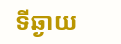ទីឆ្ងាយ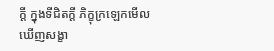ក្តី ក្នុងទីជិតក្តី ភិក្ខុក្រឡេកមើលឃើញសង្ខា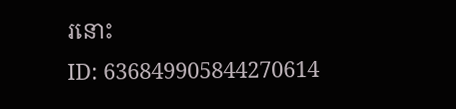រនោះ
ID: 636849905844270614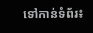ទៅកាន់ទំព័រ៖